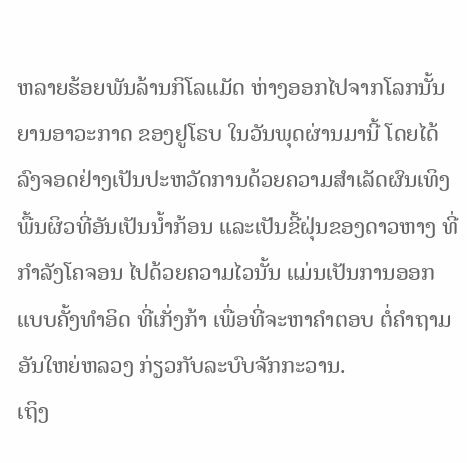ຫລາຍຮ້ອຍພັນລ້ານກິໂລແມັດ ຫ່າງອອກໄປຈາກໂລກນັ້ນ
ຍານອາວະກາດ ຂອງຢູໂຣບ ໃນວັນພຸດຜ່ານມານີ້ ໂດຍໄດ້
ລົງຈອດຢ່າງເປັນປະຫວັດການດ້ວຍຄວາມສຳເລັດຜົນເທິງ
ພື້ນຜິວທີ່ອັນເປັນນ້ຳກ້ອນ ແລະເປັນຂີ້ຝຸ່ນຂອງດາວຫາງ ທີ່
ກຳລັງໂຄຈອນ ໄປດ້ວຍຄວາມໄວນັ້ນ ແມ່ນເປັນການອອກ
ແບບຄັ້ງທຳອິດ ທີ່ເກັ່ງກ້າ ເພື່ອທີ່ຈະຫາຄຳຕອບ ຕໍ່ຄຳຖາມ
ອັນໃຫຍ່ຫລວງ ກ່ຽວກັບລະບົບຈັກກະວານ.
ເຖິງ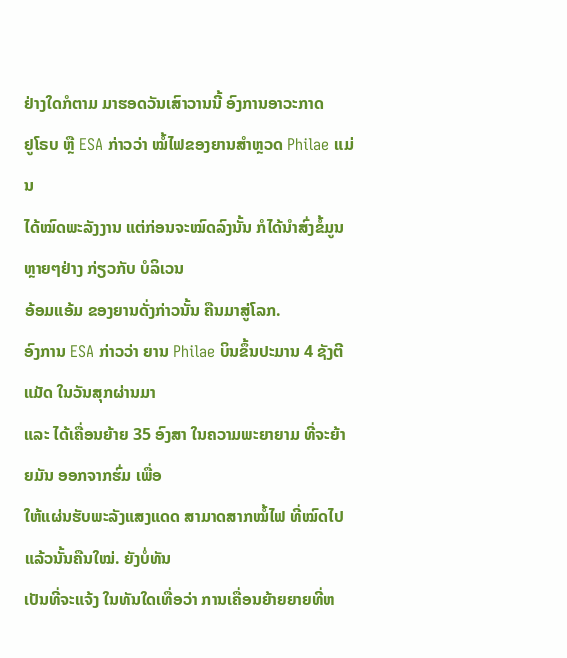ຢ່າງໃດກໍຕາມ ມາຮອດວັນເສົາວານນີ້ ອົງການອາວະກາດ
ຢູໂຣບ ຫຼື ESA ກ່າວວ່າ ໝໍ້ໄຟຂອງຍານສຳຫຼວດ Philae ແມ່ນ
ໄດ້ໝົດພະລັງງານ ແຕ່ກ່ອນຈະໝົດລົງນັ້ນ ກໍໄດ້ນຳສົ່ງຂໍ້ມູນຫຼາຍໆຢ່າງ ກ່ຽວກັບ ບໍລິເວນ
ອ້ອມແອ້ມ ຂອງຍານດັ່ງກ່າວນັ້ນ ຄືນມາສູ່ໂລກ.
ອົງການ ESA ກ່າວວ່າ ຍານ Philae ບິນຂຶ້ນປະມານ 4 ຊັງຕີແມັດ ໃນວັນສຸກຜ່ານມາ
ແລະ ໄດ້ເຄື່ອນຍ້າຍ 35 ອົງສາ ໃນຄວາມພະຍາຍາມ ທີ່ຈະຍ້າຍມັນ ອອກຈາກຮົ່ມ ເພື່ອ
ໃຫ້ແຜ່ນຮັບພະລັງແສງແດດ ສາມາດສາກໝໍ້ໄຟ ທີ່ໝົດໄປແລ້ວນັ້ນຄືນໃໝ່. ຍັງບໍ່ທັນ
ເປັນທີ່ຈະແຈ້ງ ໃນທັນໃດເທື່ອວ່າ ການເຄື່ອນຍ້າຍຍາຍທີ່ຫ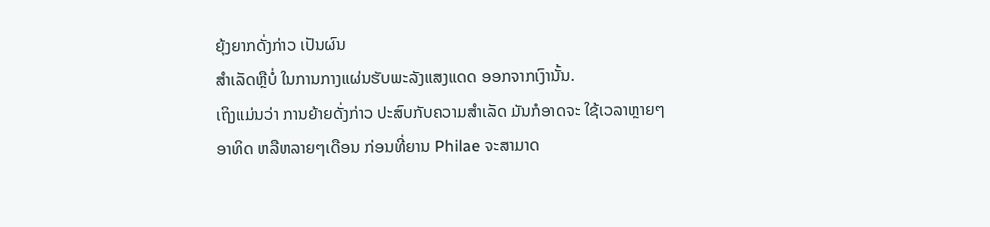ຍຸ້ງຍາກດັ່ງກ່າວ ເປັນຜົນ
ສຳເລັດຫຼືບໍ່ ໃນການກາງແຜ່ນຮັບພະລັງແສງແດດ ອອກຈາກເງົານັ້ນ.
ເຖິງແມ່ນວ່າ ການຍ້າຍດັ່ງກ່າວ ປະສົບກັບຄວາມສຳເລັດ ມັນກໍອາດຈະ ໃຊ້ເວລາຫຼາຍໆ
ອາທິດ ຫລືຫລາຍໆເດືອນ ກ່ອນທີ່ຍານ Philae ຈະສາມາດ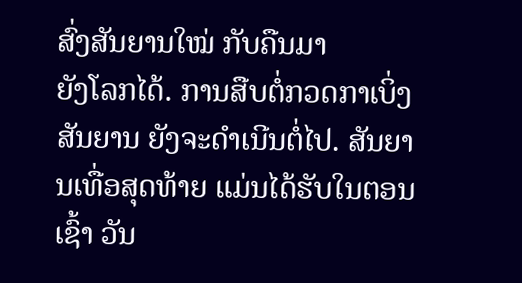ສົ່ງສັນຍານໃໝ່ ກັບຄືນມາ
ຍັງໂລກໄດ້. ການສືບຕໍ່ກວດກາເບິ່ງ ສັນຍານ ຍັງຈະດຳເນີນຕໍ່ໄປ. ສັນຍານເທື່ອສຸດທ້າຍ ແມ່ນໄດ້ຮັບໃນຕອນເຊົ້າ ວັນ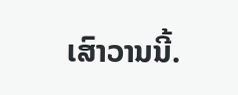ເສົາວານນີ້.